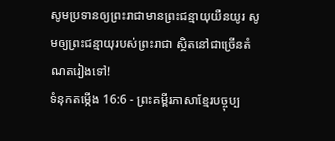សូមប្រទានឲ្យព្រះរាជាមានព្រះជន្មាយុយឺនយូរ សូមឲ្យព្រះជន្មាយុរបស់ព្រះរាជា ស្ថិតនៅជាច្រើនតំណតរៀងទៅ!
ទំនុកតម្កើង 16:6 - ព្រះគម្ពីរភាសាខ្មែរបច្ចុប្ប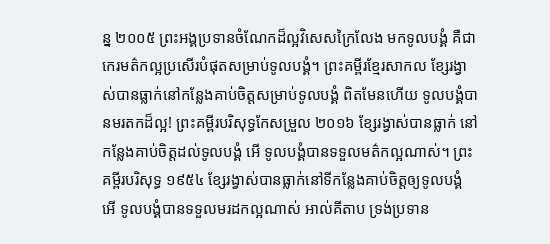ន្ន ២០០៥ ព្រះអង្គប្រទានចំណែកដ៏ល្អវិសេសក្រៃលែង មកទូលបង្គំ គឺជាកេរមត៌កល្អប្រសើរបំផុតសម្រាប់ទូលបង្គំ។ ព្រះគម្ពីរខ្មែរសាកល ខ្សែរង្វាស់បានធ្លាក់នៅកន្លែងគាប់ចិត្តសម្រាប់ទូលបង្គំ ពិតមែនហើយ ទូលបង្គំបានមរតកដ៏ល្អ! ព្រះគម្ពីរបរិសុទ្ធកែសម្រួល ២០១៦ ខ្សែរង្វាស់បានធ្លាក់ នៅកន្លែងគាប់ចិត្តដល់ទូលបង្គំ អើ ទូលបង្គំបានទទួលមត៌កល្អណាស់។ ព្រះគម្ពីរបរិសុទ្ធ ១៩៥៤ ខ្សែរង្វាស់បានធ្លាក់នៅទីកន្លែងគាប់ចិត្តឲ្យទូលបង្គំ អើ ទូលបង្គំបានទទួលមរដកល្អណាស់ អាល់គីតាប ទ្រង់ប្រទាន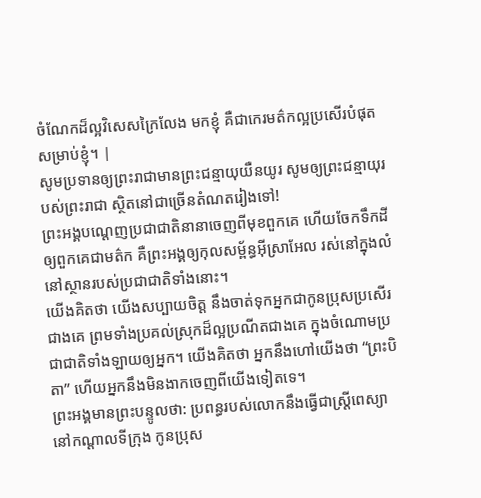ចំណែកដ៏ល្អវិសេសក្រៃលែង មកខ្ញុំ គឺជាកេរមត៌កល្អប្រសើរបំផុតសម្រាប់ខ្ញុំ។ |
សូមប្រទានឲ្យព្រះរាជាមានព្រះជន្មាយុយឺនយូរ សូមឲ្យព្រះជន្មាយុរបស់ព្រះរាជា ស្ថិតនៅជាច្រើនតំណតរៀងទៅ!
ព្រះអង្គបណ្ដេញប្រជាជាតិនានាចេញពីមុខពួកគេ ហើយចែកទឹកដីឲ្យពួកគេជាមត៌ក គឺព្រះអង្គឲ្យកុលសម្ព័ន្ធអ៊ីស្រាអែល រស់នៅក្នុងលំនៅស្ថានរបស់ប្រជាជាតិទាំងនោះ។
យើងគិតថា យើងសប្បាយចិត្ត នឹងចាត់ទុកអ្នកជាកូនប្រុសប្រសើរជាងគេ ព្រមទាំងប្រគល់ស្រុកដ៏ល្អប្រណីតជាងគេ ក្នុងចំណោមប្រជាជាតិទាំងឡាយឲ្យអ្នក។ យើងគិតថា អ្នកនឹងហៅយើងថា “ព្រះបិតា” ហើយអ្នកនឹងមិនងាកចេញពីយើងទៀតទេ។
ព្រះអង្គមានព្រះបន្ទូលថា: ប្រពន្ធរបស់លោកនឹងធ្វើជាស្ត្រីពេស្យានៅកណ្ដាលទីក្រុង កូនប្រុស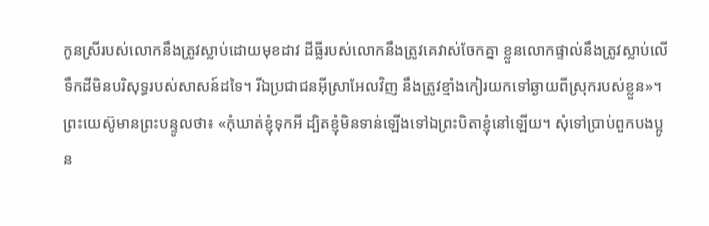កូនស្រីរបស់លោកនឹងត្រូវស្លាប់ដោយមុខដាវ ដីធ្លីរបស់លោកនឹងត្រូវគេវាស់ចែកគ្នា ខ្លួនលោកផ្ទាល់នឹងត្រូវស្លាប់លើទឹកដីមិនបរិសុទ្ធរបស់សាសន៍ដទៃ។ រីឯប្រជាជនអ៊ីស្រាអែលវិញ នឹងត្រូវខ្មាំងកៀរយកទៅឆ្ងាយពីស្រុករបស់ខ្លួន»។
ព្រះយេស៊ូមានព្រះបន្ទូលថា៖ «កុំឃាត់ខ្ញុំទុកអី ដ្បិតខ្ញុំមិនទាន់ឡើងទៅឯព្រះបិតាខ្ញុំនៅឡើយ។ សុំទៅប្រាប់ពួកបងប្អូន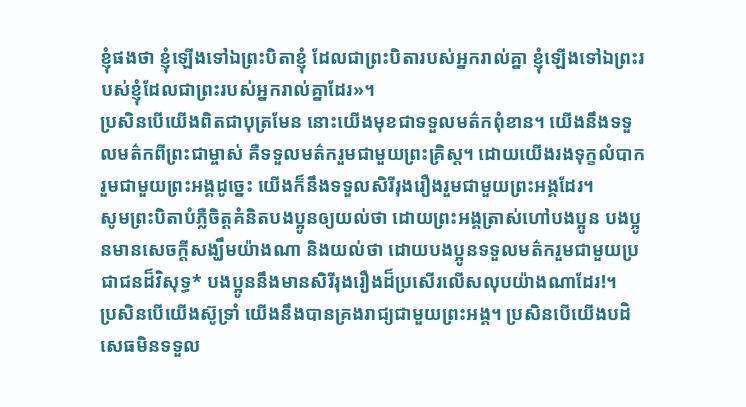ខ្ញុំផងថា ខ្ញុំឡើងទៅឯព្រះបិតាខ្ញុំ ដែលជាព្រះបិតារបស់អ្នករាល់គ្នា ខ្ញុំឡើងទៅឯព្រះរបស់ខ្ញុំដែលជាព្រះរបស់អ្នករាល់គ្នាដែរ»។
ប្រសិនបើយើងពិតជាបុត្រមែន នោះយើងមុខជាទទួលមត៌កពុំខាន។ យើងនឹងទទួលមត៌កពីព្រះជាម្ចាស់ គឺទទួលមត៌ករួមជាមួយព្រះគ្រិស្ត។ ដោយយើងរងទុក្ខលំបាករួមជាមួយព្រះអង្គដូច្នេះ យើងក៏នឹងទទួលសិរីរុងរឿងរួមជាមួយព្រះអង្គដែរ។
សូមព្រះបិតាបំភ្លឺចិត្តគំនិតបងប្អូនឲ្យយល់ថា ដោយព្រះអង្គត្រាស់ហៅបងប្អូន បងប្អូនមានសេចក្ដីសង្ឃឹមយ៉ាងណា និងយល់ថា ដោយបងប្អូនទទួលមត៌ករួមជាមួយប្រជាជនដ៏វិសុទ្ធ* បងប្អូននឹងមានសិរីរុងរឿងដ៏ប្រសើរលើសលុបយ៉ាងណាដែរ!។
ប្រសិនបើយើងស៊ូទ្រាំ យើងនឹងបានគ្រងរាជ្យជាមួយព្រះអង្គ។ ប្រសិនបើយើងបដិសេធមិនទទួល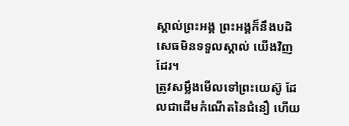ស្គាល់ព្រះអង្គ ព្រះអង្គក៏នឹងបដិសេធមិនទទួលស្គាល់ យើងវិញដែរ។
ត្រូវសម្លឹងមើលទៅព្រះយេស៊ូ ដែលជាដើមកំណើតនៃជំនឿ ហើយ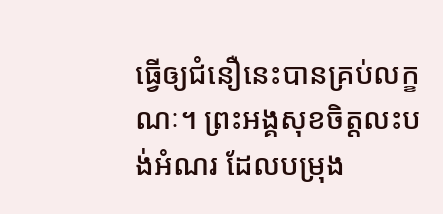ធ្វើឲ្យជំនឿនេះបានគ្រប់លក្ខណៈ។ ព្រះអង្គសុខចិត្តលះបង់អំណរ ដែលបម្រុង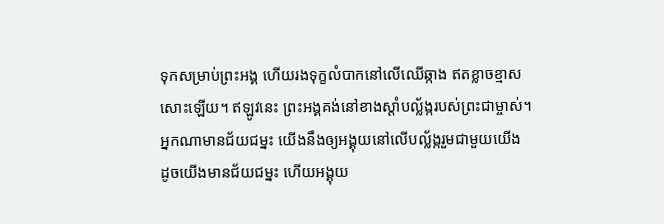ទុកសម្រាប់ព្រះអង្គ ហើយរងទុក្ខលំបាកនៅលើឈើឆ្កាង ឥតខ្លាចខ្មាស សោះឡើយ។ ឥឡូវនេះ ព្រះអង្គគង់នៅខាងស្ដាំបល្ល័ង្ករបស់ព្រះជាម្ចាស់។
អ្នកណាមានជ័យជម្នះ យើងនឹងឲ្យអង្គុយនៅលើបល្ល័ង្ករួមជាមួយយើង ដូចយើងមានជ័យជម្នះ ហើយអង្គុយ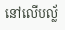នៅលើបល្ល័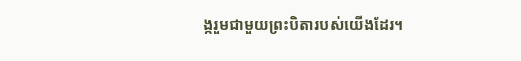ង្ករួមជាមួយព្រះបិតារបស់យើងដែរ។